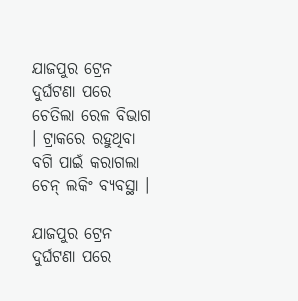ଯାଜପୁର ଟ୍ରେନ ଦୁର୍ଘଟଣା ପରେ ଚେତିଲା ରେଳ ବିଭାଗ । ଟ୍ରାକରେ ରହୁଥିବା ବଗି ପାଇଁ କରାଗଲା ଚେନ୍ ଲକିଂ ବ୍ୟବସ୍ଥା ।

ଯାଜପୁର ଟ୍ରେନ ଦୁର୍ଘଟଣା ପରେ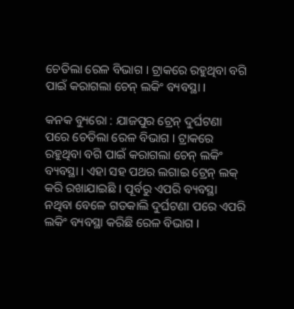ଚେତିଲା ରେଳ ବିଭାଗ । ଟ୍ରାକରେ ରହୁଥିବା ବଗି ପାଇଁ କରାଗଲା ଚେନ୍ ଲକିଂ ବ୍ୟବସ୍ଥା ।

କନକ ବ୍ୟୁରୋ : ଯାଜପୁର ଟ୍ରେନ୍ ଦୁର୍ଘଟଣା ପରେ ଚେତିଲା ରେଳ ବିଭାଗ । ଟ୍ରାକରେ ରହୁଥିବା ବଗି ପାଇଁ କରାଗଲା ଚେନ୍ ଲକିଂ ବ୍ୟବସ୍ଥା । ଏହା ସହ ପଥର ଲଗାଇ ଟ୍ରେନ୍ ଲକ୍ କରି ରଖାଯାଇଛି । ପୂର୍ବରୁ ଏପରି ବ୍ୟବସ୍ଥା ନଥିବା ବେଳେ ଗତକାଲି ଦୁର୍ଘଟଣା ପରେ ଏପରି ଲକିଂ ବ୍ୟବସ୍ଥା କରିଛି ରେଳ ବିଭାଗ ।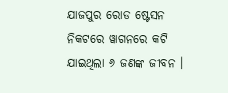ଯାଜପୁର ରୋଡ ଷ୍ଟେସନ ନିକଟରେ ୱାଗନରେ କଟି ଯାଇଥିଲା ୬ ଜଣଙ୍କ ଜୀବନ ।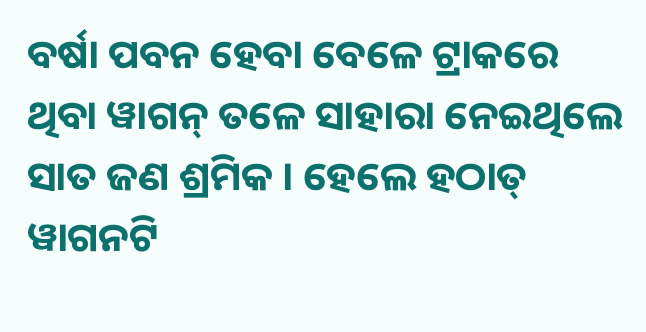ବର୍ଷା ପବନ ହେବା ବେଳେ ଟ୍ରାକରେ ଥିବା ୱାଗନ୍ ତଳେ ସାହାରା ନେଇଥିଲେ ସାତ ଜଣ ଶ୍ରମିକ । ହେଲେ ହଠାତ୍ ୱାଗନଟି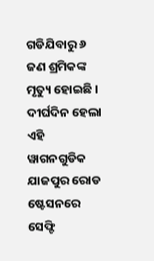ଗଡିଯିବାରୁ ୬ ଜଣ ଶ୍ରମିକଙ୍କ ମୃତ୍ୟୁ ହୋଇଛି । ଦୀର୍ଘଦିନ ହେଲା ଏହି ୱାଗନଗୁଡିକ ଯାଜପୁର ରୋଡ ଷ୍ଟେସନରେ ସେଫ୍ଟି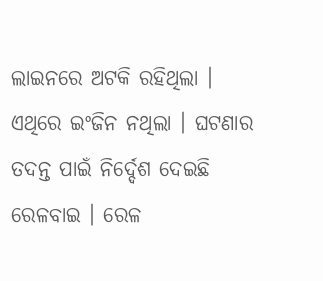ଲାଇନରେ ଅଟକି ରହିଥିଲା । ଏଥିରେ ଇଂଜିନ ନଥିଲା । ଘଟଣାର ତଦନ୍ତ ପାଇଁ ନିର୍ଦ୍ଦେଶ ଦେଇଛି ରେଳବାଇ । ରେଳ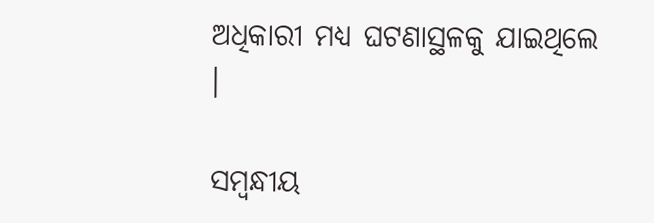ଅଧିକାରୀ ମଧ୍ୟ ଘଟଣାସ୍ଥଳକୁ ଯାଇଥିଲେ ।

ସମ୍ବନ୍ଧୀୟ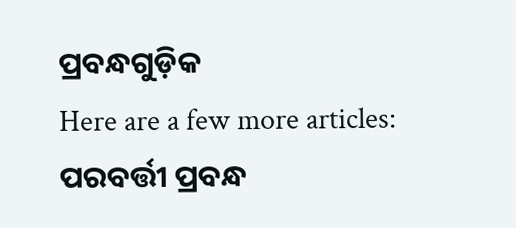ପ୍ରବନ୍ଧଗୁଡ଼ିକ
Here are a few more articles:
ପରବର୍ତ୍ତୀ ପ୍ରବନ୍ଧ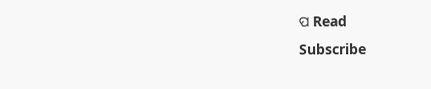ପ Read
Subscribe